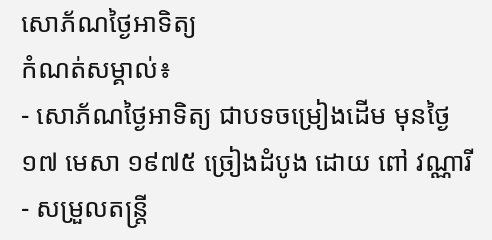សោភ័ណថ្ងៃអាទិត្យ
កំណត់សម្គាល់៖
- សោភ័ណថ្ងៃអាទិត្យ ជាបទចម្រៀងដើម មុនថ្ងៃ១៧ មេសា ១៩៧៥ ច្រៀងដំបូង ដោយ ពៅ វណ្ណារី
- សម្រួលតន្ត្រី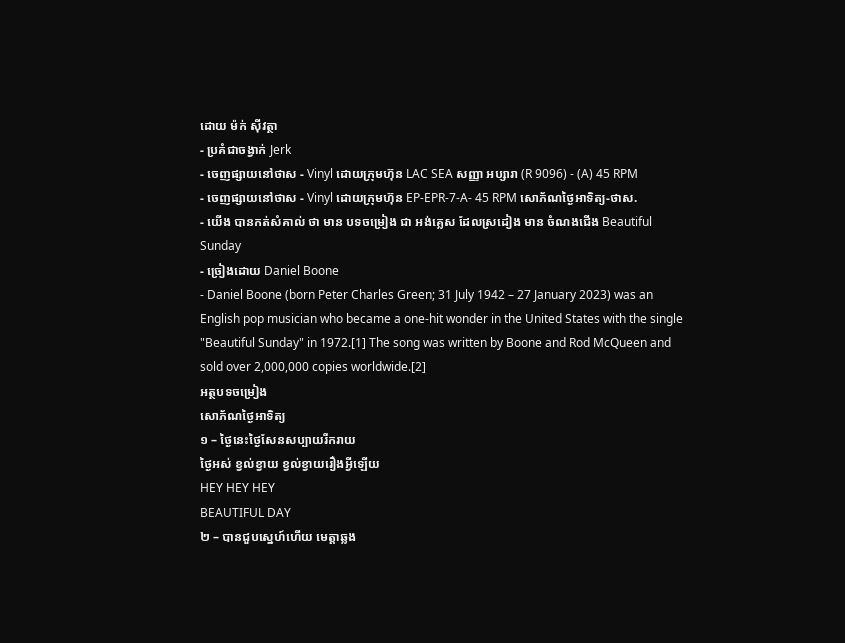ដោយ ម៉ក់ ស៊ីវត្ថា
- ប្រគំជាចង្វាក់ Jerk
- ចេញផ្សាយនៅថាស - Vinyl ដោយក្រុមហ៊ុន LAC SEA សញ្ញា អប្សារា (R 9096) - (A) 45 RPM
- ចេញផ្សាយនៅថាស - Vinyl ដោយក្រុមហ៊ុន EP-EPR-7-A- 45 RPM សោភ័ណថ្ងៃអាទិត្យ-ថាស.
- យើង បានកត់សំគាល់ ថា មាន បទចម្រៀង ជា អង់គ្លេស ដែលស្រដៀង មាន ចំណងជើង Beautiful Sunday
- ច្រៀងដោយ Daniel Boone
- Daniel Boone (born Peter Charles Green; 31 July 1942 – 27 January 2023) was an English pop musician who became a one-hit wonder in the United States with the single "Beautiful Sunday" in 1972.[1] The song was written by Boone and Rod McQueen and sold over 2,000,000 copies worldwide.[2]
អត្ថបទចម្រៀង
សោភ័ណថ្ងៃអាទិត្យ
១ – ថ្ងៃនេះថ្ងៃសែនសប្បាយរីករាយ
ថ្ងៃអស់ ខ្វល់ខ្វាយ ខ្វល់ខ្វាយរឿងអ្វីឡេីយ
HEY HEY HEY
BEAUTIFUL DAY
២ – បានជួបស្នេហ៍ហេីយ មេត្តាឆ្លង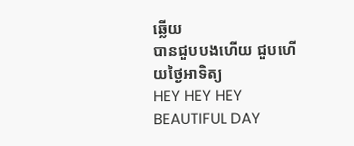ឆ្លេីយ
បានជួបបងហេីយ ជួបហេីយថ្ងៃអាទិត្យ
HEY HEY HEY
BEAUTIFUL DAY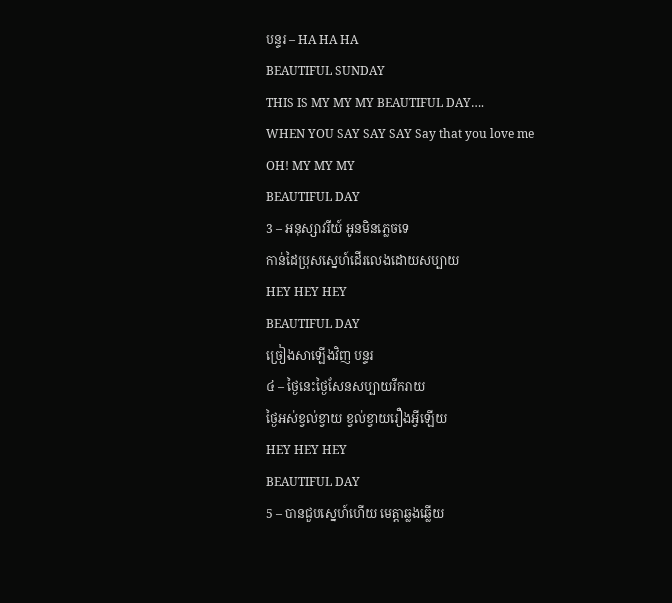បន្ទរ – HA HA HA
BEAUTIFUL SUNDAY
THIS IS MY MY MY BEAUTIFUL DAY….
WHEN YOU SAY SAY SAY Say that you love me
OH! MY MY MY
BEAUTIFUL DAY
3 – អនុស្សាវរីយ៍ អូនមិនភ្លេចទេ
កាន់ដៃប្រុសស្នេហ៍ដើរលេងដោយសប្បាយ
HEY HEY HEY
BEAUTIFUL DAY
ច្រៀងសាឡើងវិញ បន្ទរ
៤ – ថ្ងៃនេះថ្ងៃសែនសប្បាយរីករាយ
ថ្ងៃអស់ខ្វល់ខ្វាយ ខ្វល់ខ្វាយរឿងអ្វីឡេីយ
HEY HEY HEY
BEAUTIFUL DAY
5 – បានជួបស្នេហ៍ហេីយ មេត្តាឆ្លងឆ្លេីយ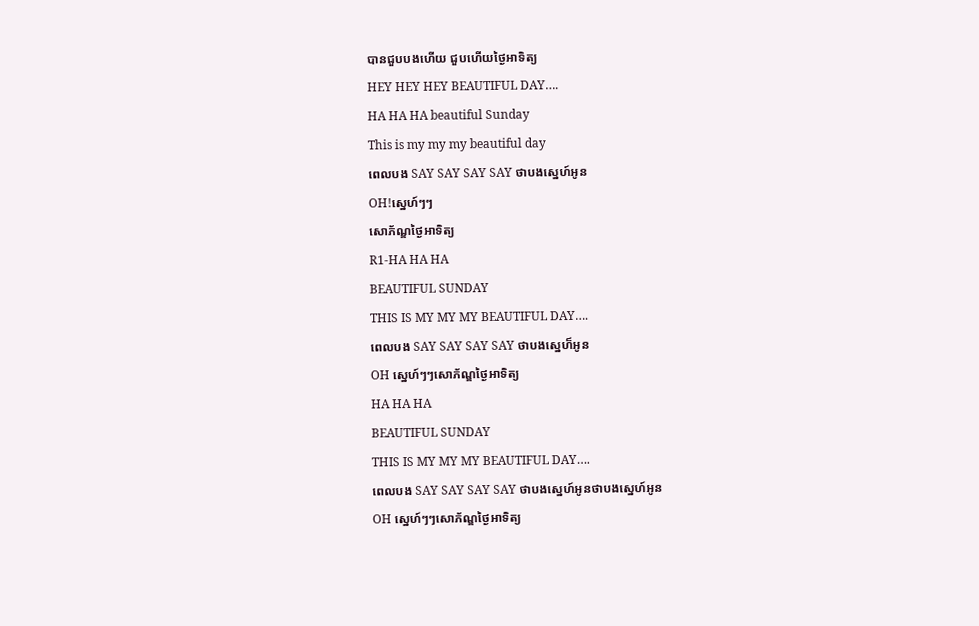បានជួបបងហេីយ ជួបហេីយថ្ងៃអាទិត្យ
HEY HEY HEY BEAUTIFUL DAY….
HA HA HA beautiful Sunday
This is my my my beautiful day
ពេលបង SAY SAY SAY SAY ថាបងស្នេហ៍អូន
OH!ស្នេហ៍ៗៗ
សោភ័ណ្ឌថ្ងៃអាទិត្យ
R1-HA HA HA
BEAUTIFUL SUNDAY
THIS IS MY MY MY BEAUTIFUL DAY….
ពេលបង SAY SAY SAY SAY ថាបងស្នេហ៏អូន
OH ស្នេហ៍ៗៗសោភ័ណ្ឌថ្ងៃអាទិត្យ
HA HA HA
BEAUTIFUL SUNDAY
THIS IS MY MY MY BEAUTIFUL DAY….
ពេលបង SAY SAY SAY SAY ថាបងស្នេហ៍អូនថាបងស្នេហ៍អូន
OH ស្នេហ៍ៗៗសោភ័ណ្ឌថ្ងៃអាទិត្យ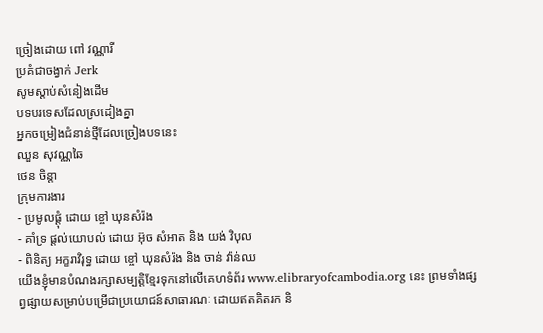ច្រៀងដោយ ពៅ វណ្ណារី
ប្រគំជាចង្វាក់ Jerk
សូមស្ដាប់សំនៀងដើម
បទបរទេសដែលស្រដៀងគ្នា
អ្នកចម្រៀងជំនាន់ថ្មីដែលច្រៀងបទនេះ
ឈួន សុវណ្ណឆៃ
ថេន ចិន្តា
ក្រុមការងារ
- ប្រមូលផ្ដុំ ដោយ ខ្ចៅ ឃុនសំរ៉ង
- គាំទ្រ ផ្ដល់យោបល់ ដោយ អ៊ុច សំអាត និង យង់ វិបុល
- ពិនិត្យ អក្ខរាវិរុទ្ធ ដោយ ខ្ចៅ ឃុនសំរ៉ង និង ចាន់ វ៉ាន់ឈ
យើងខ្ញុំមានបំណងរក្សាសម្បត្តិខ្មែរទុកនៅលើគេហទំព័រ www.elibraryofcambodia.org នេះ ព្រមទាំងផ្សព្វផ្សាយសម្រាប់បម្រើជាប្រយោជន៍សាធារណៈ ដោយឥតគិតរក និ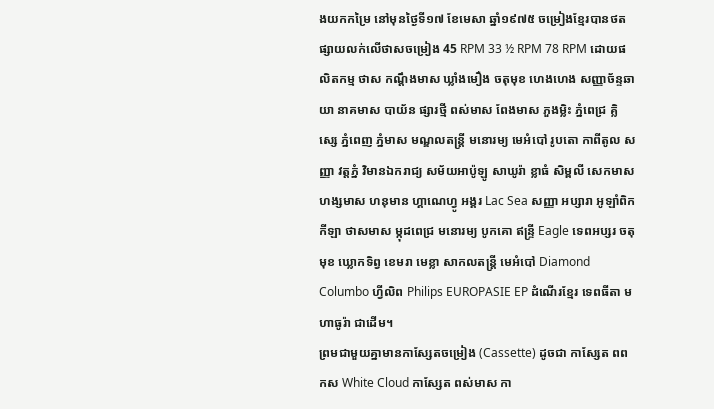ងយកកម្រៃ នៅមុនថ្ងៃទី១៧ ខែមេសា ឆ្នាំ១៩៧៥ ចម្រៀងខ្មែរបានថតផ្សាយលក់លើថាសចម្រៀង 45 RPM 33 ½ RPM 78 RPM ដោយផលិតកម្ម ថាស កណ្ដឹងមាស ឃ្លាំងមឿង ចតុមុខ ហេងហេង សញ្ញាច័ន្ទឆាយា នាគមាស បាយ័ន ផ្សារថ្មី ពស់មាស ពែងមាស ភួងម្លិះ ភ្នំពេជ្រ គ្លិស្សេ ភ្នំពេញ ភ្នំមាស មណ្ឌលតន្រ្តី មនោរម្យ មេអំបៅ រូបតោ កាពីតូល សញ្ញា វត្តភ្នំ វិមានឯករាជ្យ សម័យអាប៉ូឡូ សាឃូរ៉ា ខ្លាធំ សិម្ពលី សេកមាស ហង្សមាស ហនុមាន ហ្គាណេហ្វូ អង្គរ Lac Sea សញ្ញា អប្សារា អូឡាំពិក កីឡា ថាសមាស ម្កុដពេជ្រ មនោរម្យ បូកគោ ឥន្ទ្រី Eagle ទេពអប្សរ ចតុមុខ ឃ្លោកទិព្វ ខេមរា មេខ្លា សាកលតន្ត្រី មេអំបៅ Diamond Columbo ហ្វីលិព Philips EUROPASIE EP ដំណើរខ្មែរ ទេពធីតា មហាធូរ៉ា ជាដើម។
ព្រមជាមួយគ្នាមានកាសែ្សតចម្រៀង (Cassette) ដូចជា កាស្សែត ពពកស White Cloud កាស្សែត ពស់មាស កា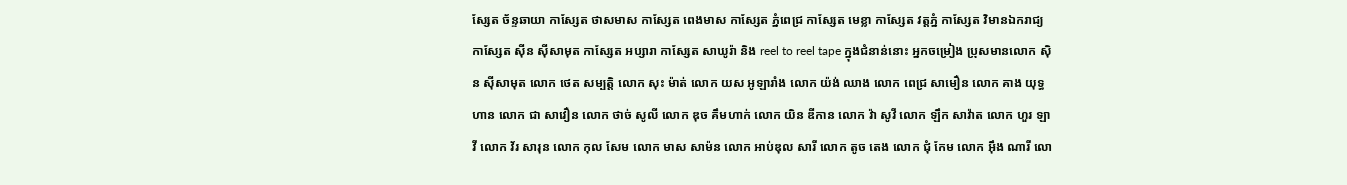ស្សែត ច័ន្ទឆាយា កាស្សែត ថាសមាស កាស្សែត ពេងមាស កាស្សែត ភ្នំពេជ្រ កាស្សែត មេខ្លា កាស្សែត វត្តភ្នំ កាស្សែត វិមានឯករាជ្យ កាស្សែត ស៊ីន ស៊ីសាមុត កាស្សែត អប្សារា កាស្សែត សាឃូរ៉ា និង reel to reel tape ក្នុងជំនាន់នោះ អ្នកចម្រៀង ប្រុសមានលោក ស៊ិន ស៊ីសាមុត លោក ថេត សម្បត្តិ លោក សុះ ម៉ាត់ លោក យស អូឡារាំង លោក យ៉ង់ ឈាង លោក ពេជ្រ សាមឿន លោក គាង យុទ្ធហាន លោក ជា សាវឿន លោក ថាច់ សូលី លោក ឌុច គឹមហាក់ លោក យិន ឌីកាន លោក វ៉ា សូវី លោក ឡឹក សាវ៉ាត លោក ហួរ ឡាវី លោក វ័រ សារុន លោក កុល សែម លោក មាស សាម៉ន លោក អាប់ឌុល សារី លោក តូច តេង លោក ជុំ កែម លោក អ៊ឹង ណារី លោ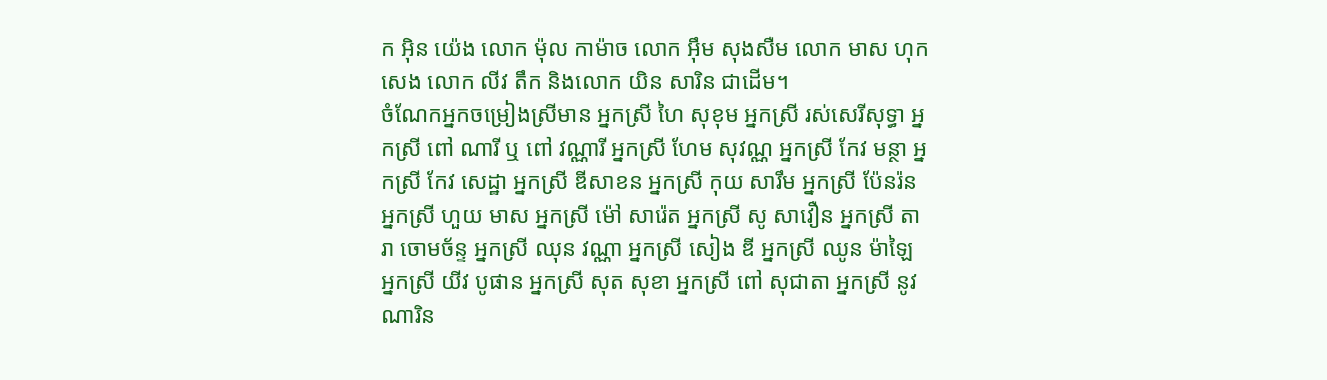ក អ៊ិន យ៉េង លោក ម៉ុល កាម៉ាច លោក អ៊ឹម សុងសឺម លោក មាស ហុកសេង លោក លីវ តឹក និងលោក យិន សារិន ជាដើម។
ចំណែកអ្នកចម្រៀងស្រីមាន អ្នកស្រី ហៃ សុខុម អ្នកស្រី រស់សេរីសុទ្ធា អ្នកស្រី ពៅ ណារី ឬ ពៅ វណ្ណារី អ្នកស្រី ហែម សុវណ្ណ អ្នកស្រី កែវ មន្ថា អ្នកស្រី កែវ សេដ្ឋា អ្នកស្រី ឌីសាខន អ្នកស្រី កុយ សារឹម អ្នកស្រី ប៉ែនរ៉ន អ្នកស្រី ហួយ មាស អ្នកស្រី ម៉ៅ សារ៉េត អ្នកស្រី សូ សាវឿន អ្នកស្រី តារា ចោមច័ន្ទ អ្នកស្រី ឈុន វណ្ណា អ្នកស្រី សៀង ឌី អ្នកស្រី ឈូន ម៉ាឡៃ អ្នកស្រី យីវ បូផាន អ្នកស្រី សុត សុខា អ្នកស្រី ពៅ សុជាតា អ្នកស្រី នូវ ណារិន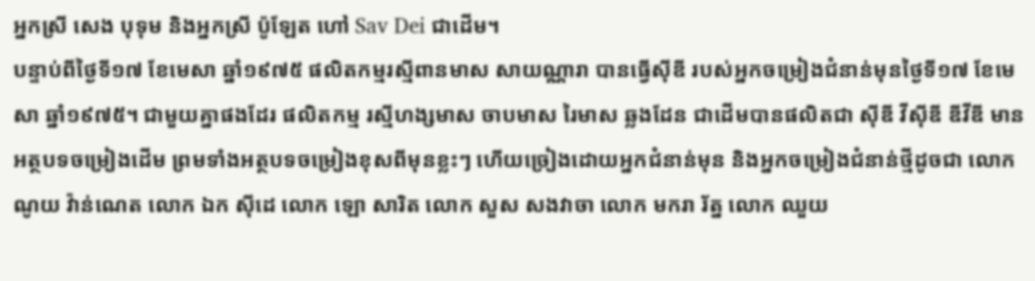អ្នកស្រី សេង បុទុម និងអ្នកស្រី ប៉ូឡែត ហៅ Sav Dei ជាដើម។
បន្ទាប់ពីថ្ងៃទី១៧ ខែមេសា ឆ្នាំ១៩៧៥ ផលិតកម្មរស្មីពានមាស សាយណ្ណារា បានធ្វើស៊ីឌី របស់អ្នកចម្រៀងជំនាន់មុនថ្ងៃទី១៧ ខែមេសា ឆ្នាំ១៩៧៥។ ជាមួយគ្នាផងដែរ ផលិតកម្ម រស្មីហង្សមាស ចាបមាស រៃមាស ឆ្លងដែន ជាដើមបានផលិតជា ស៊ីឌី វីស៊ីឌី ឌីវីឌី មានអត្ថបទចម្រៀងដើម ព្រមទាំងអត្ថបទចម្រៀងខុសពីមុនខ្លះៗ ហើយច្រៀងដោយអ្នកជំនាន់មុន និងអ្នកចម្រៀងជំនាន់ថ្មីដូចជា លោក ណូយ វ៉ាន់ណេត លោក ឯក ស៊ីដេ លោក ឡោ សារិត លោក សួស សងវាចា លោក មករា រ័ត្ន លោក ឈួយ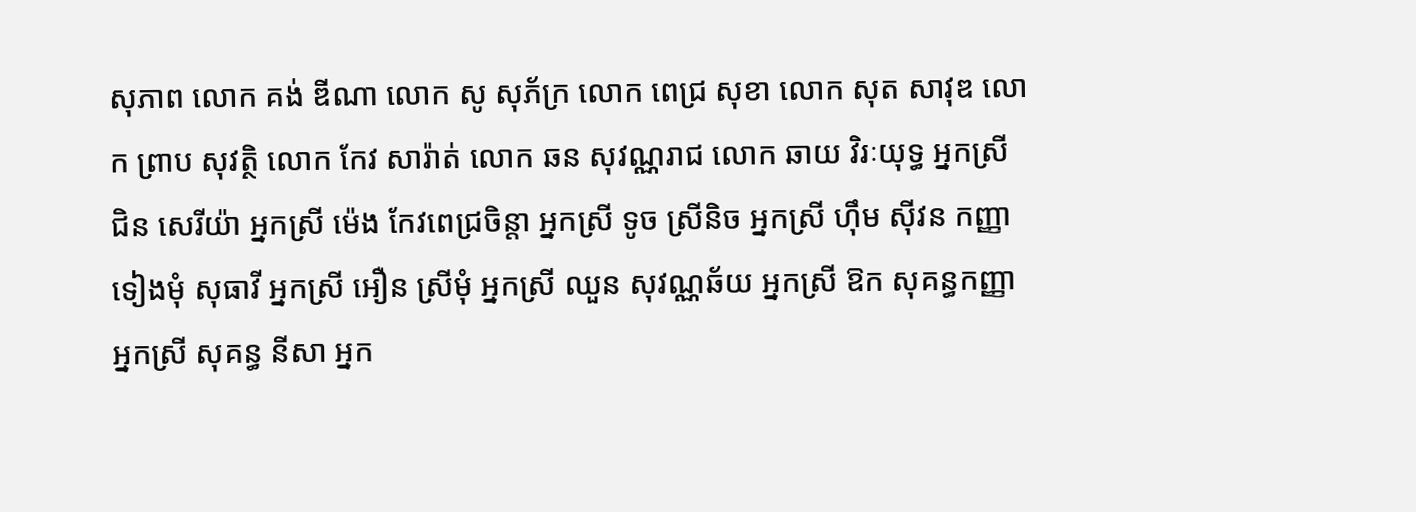សុភាព លោក គង់ ឌីណា លោក សូ សុភ័ក្រ លោក ពេជ្រ សុខា លោក សុត សាវុឌ លោក ព្រាប សុវត្ថិ លោក កែវ សារ៉ាត់ លោក ឆន សុវណ្ណរាជ លោក ឆាយ វិរៈយុទ្ធ អ្នកស្រី ជិន សេរីយ៉ា អ្នកស្រី ម៉េង កែវពេជ្រចិន្តា អ្នកស្រី ទូច ស្រីនិច អ្នកស្រី ហ៊ឹម ស៊ីវន កញ្ញា ទៀងមុំ សុធាវី អ្នកស្រី អឿន ស្រីមុំ អ្នកស្រី ឈួន សុវណ្ណឆ័យ អ្នកស្រី ឱក សុគន្ធកញ្ញា អ្នកស្រី សុគន្ធ នីសា អ្នក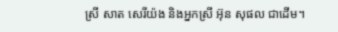ស្រី សាត សេរីយ៉ង និងអ្នកស្រី អ៊ុន សុផល ជាដើម។